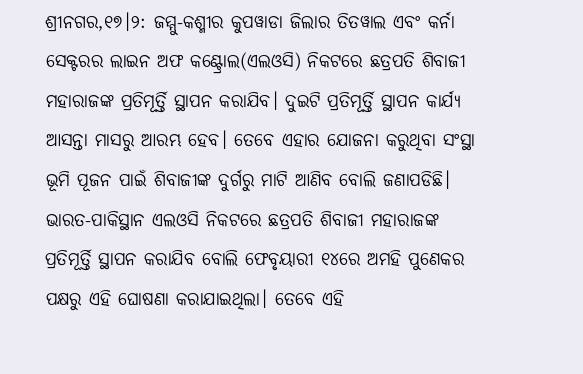ଶ୍ରୀନଗର,୧୭।୨: ଜମ୍ମୁ-କଶ୍ମୀର କୁପୱାଡା ଜିଲାର ତିତୱାଲ ଏବଂ କର୍ନା ସେକ୍ଟରର ଲାଇନ ଅଫ କଣ୍ଟ୍ରୋଲ(ଏଲଓସି) ନିକଟରେ ଛତ୍ରପତି ଶିବାଜୀ ମହାରାଜଙ୍କ ପ୍ରତିମୂର୍ତ୍ତି ସ୍ଥାପନ କରାଯିବ। ଦୁଇଟି ପ୍ରତିମୂର୍ତ୍ତି ସ୍ଥାପନ କାର୍ଯ୍ୟ ଆସନ୍ତା ମାସରୁ ଆରମ୍ଭ ହେବ। ତେବେ ଏହାର ଯୋଜନା କରୁଥିବା ସଂସ୍ଥା ଭୂମି ପୂଜନ ପାଇଁ ଶିବାଜୀଙ୍କ ଦୁର୍ଗରୁ ମାଟି ଆଣିବ ବୋଲି ଜଣାପଡିଛି।
ଭାରତ-ପାକିସ୍ଥାନ ଏଲଓସି ନିକଟରେ ଛତ୍ରପତି ଶିବାଜୀ ମହାରାଜଙ୍କ ପ୍ରତିମୂର୍ତ୍ତି ସ୍ଥାପନ କରାଯିବ ବୋଲି ଫେବୃୟାରୀ ୧୪ରେ ଅମହି ପୁଣେକର ପକ୍ଷରୁ ଏହି ଘୋଷଣା କରାଯାଇଥିଲା। ତେବେ ଏହି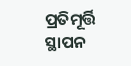ପ୍ରତିମୂର୍ତ୍ତି ସ୍ଥାପନ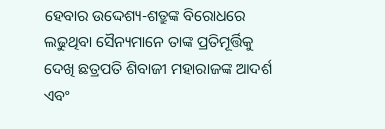ହେବାର ଉଦ୍ଦେଶ୍ୟ-ଶତ୍ରୁଙ୍କ ବିରୋଧରେ ଲଢୁଥିବା ସୈନ୍ୟମାନେ ତାଙ୍କ ପ୍ରତିମୂର୍ତ୍ତିକୁ ଦେଖି ଛତ୍ରପତି ଶିବାଜୀ ମହାରାଜଙ୍କ ଆଦର୍ଶ ଏବଂ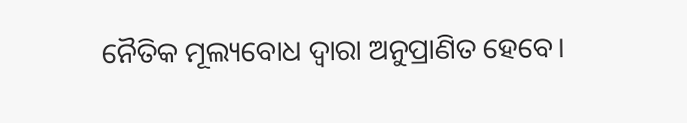ନୈତିକ ମୂଲ୍ୟବୋଧ ଦ୍ୱାରା ଅନୁପ୍ରାଣିତ ହେବେ।